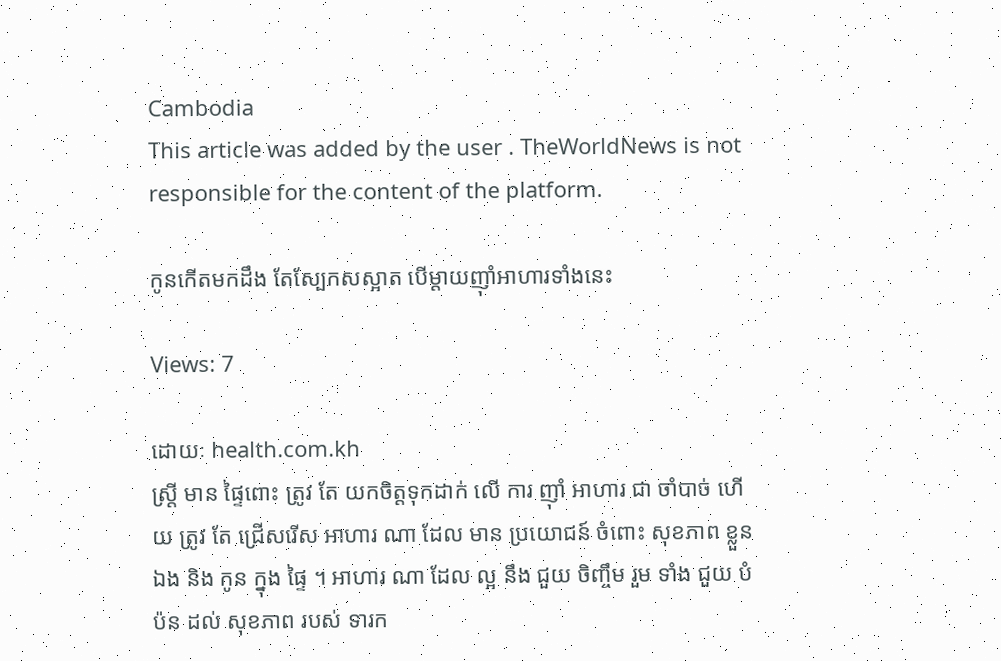Cambodia
This article was added by the user . TheWorldNews is not responsible for the content of the platform.

កូនកើតមកដឹង តែស្បែកសស្អាត បើម្ដាយញ៉ាំអាហារទាំងនេះ

Views: 7

ដោយៈ health.com.kh
ស្ត្រី មាន ផ្ទៃពោះ ត្រូវ តែ យកចិត្តទុកដាក់ លើ ការ ញ៉ាំ អាហារ ជា ចាំបាច់ ហើយ ត្រូវ តែ ជ្រើសរើស អាហារ ណា ដែល មាន ប្រយោជន៍ ចំពោះ សុខភាព ខ្លួនឯង និង កូន ក្នុង ផ្ទៃ ។ អាហារ ណា ដែល ល្អ នឹង ជួយ ចិញ្ចឹម រួម ទាំង ជួយ បំប៉ន ដល់ សុខភាព របស់ ទារក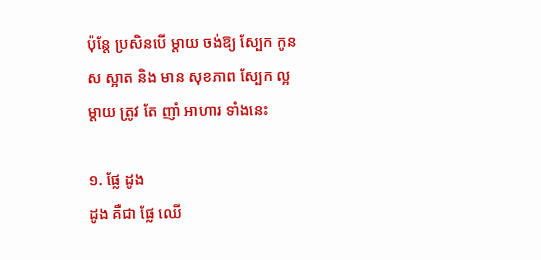ប៉ុន្តែ ប្រសិនបើ ម្តាយ ចង់ឱ្យ ស្បែក កូនស ស្អាត និង មាន សុខភាព ស្បែក ល្អ ម្ដាយ ត្រូវ តែ ញាំ អាហារ ទាំងនេះ

១. ផ្លែ ដូង
ដូង គឺជា ផ្លែ ឈើ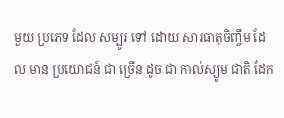មួយ ប្រភេទ ដែល សម្បូរ ទៅ ដោយ សារធាតុចិញ្ចឹម ដែល មាន ប្រយោជន៍ ជា ច្រើន ដូច ជា កាល់ស្យូម ជាតិ ដែក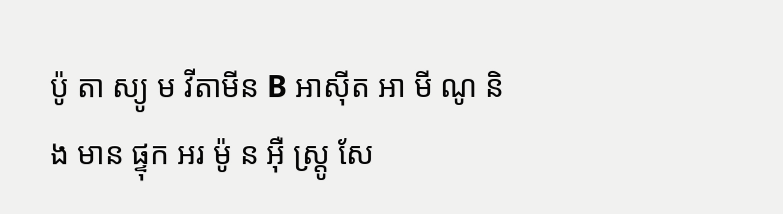ប៉ូ តា ស្យូ ម វីតាមីន B អាស៊ីត អា មី ណូ និង មាន ផ្ទុក អរ ម៉ូ ន អ៊ឺ ស្ត្រូ សែ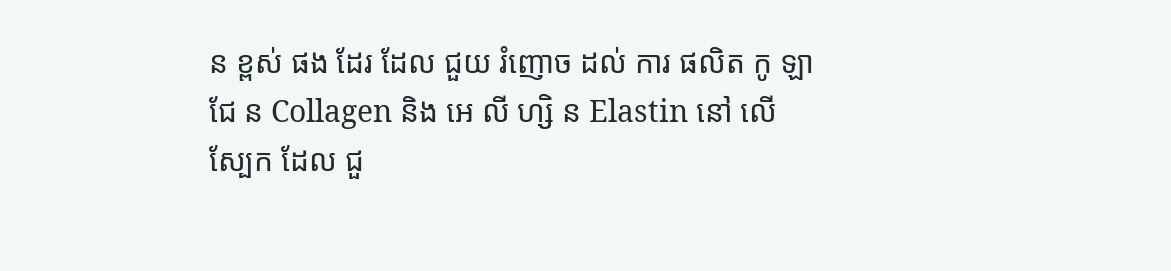ន ខ្ពស់ ផង ដែរ ដែល ជួយ រំញោច ដល់ ការ ផលិត កូ ឡា ជែ ន Collagen និង អេ លី ហ្សិ ន Elastin នៅ លើ ស្បែក ដែល ជួ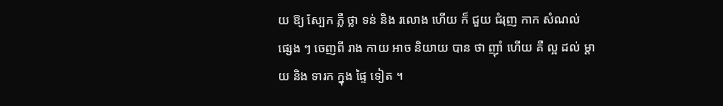យ ឱ្យ ស្បែក ភ្លឺ ថ្លា ទន់ និង រលោង ហើយ ក៏ ជួយ ជំរុញ កាក សំណល់ ផ្សេង ៗ ចេញពី រាង កាយ អាច និយាយ បាន ថា ញ៉ាំ ហើយ គឺ ល្អ ដល់ ម្តាយ និង ទារក ក្នុង ផ្ទៃ ទៀត ។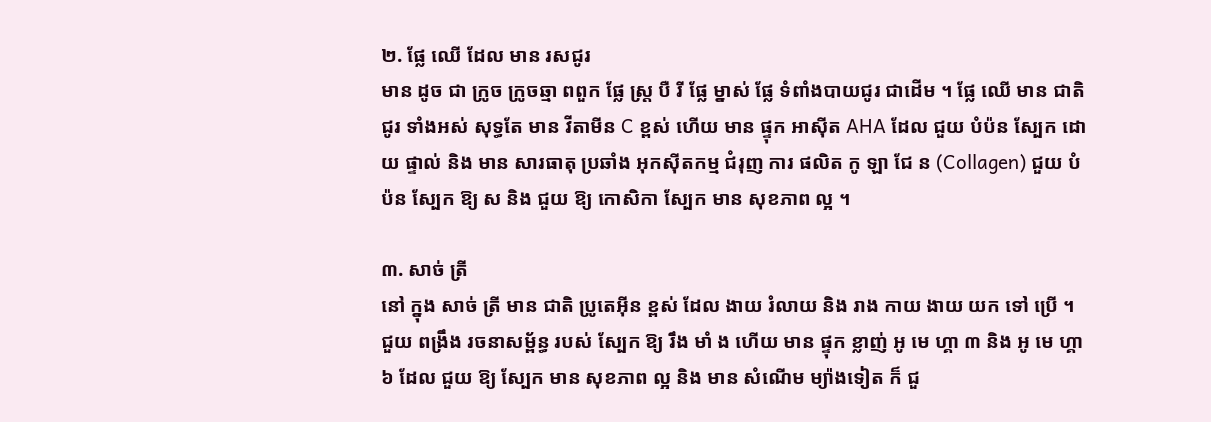២. ផ្លែ ឈើ ដែល មាន រសជូរ
មាន ដូច ជា ក្រូច ក្រូចឆ្មា ពពួក ផ្លែ ស្ត្រ បឺ រី ផ្លែ ម្នាស់ ផ្លែ ទំពាំងបាយជូរ ជាដើម ។ ផ្លែ ឈើ មាន ជាតិ ជូរ ទាំងអស់ សុទ្ធតែ មាន វីតាមីន C ខ្ពស់ ហើយ មាន ផ្ទុក អាស៊ីត AHA ដែល ជួយ បំប៉ន ស្បែក ដោយ ផ្ទាល់ និង មាន សារធាតុ ប្រឆាំង អុកស៊ីតកម្ម ជំរុញ ការ ផលិត កូ ឡា ជែ ន (Collagen) ជួយ បំប៉ន ស្បែក ឱ្យ ស និង ជួយ ឱ្យ កោសិកា ស្បែក មាន សុខភាព ល្អ ។

៣. សាច់ ត្រី
នៅ ក្នុង សាច់ ត្រី មាន ជាតិ ប្រូតេអ៊ីន ខ្ពស់ ដែល ងាយ រំលាយ និង រាង កាយ ងាយ យក ទៅ ប្រើ ។ ជួយ ពង្រឹង រចនាសម្ព័ន្ធ របស់ ស្បែក ឱ្យ រឹង មាំ ង ហើយ មាន ផ្ទុក ខ្លាញ់ អូ មេ ហ្គា ៣ និង អូ មេ ហ្គា ៦ ដែល ជួយ ឱ្យ ស្បែក មាន សុខភាព ល្អ និង មាន សំណើម ម្យ៉ាងទៀត ក៏ ជួ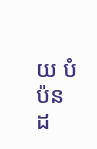យ បំប៉ន ដ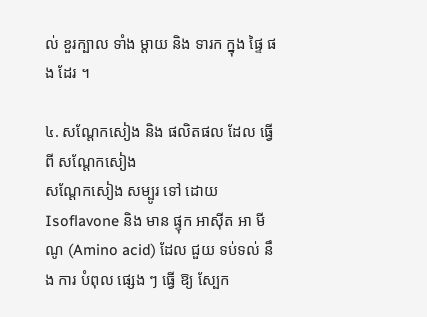ល់ ខួរក្បាល ទាំង ម្តាយ និង ទារក ក្នុង ផ្ទៃ ផង ដែរ ។

៤. សណ្តែកសៀង និង ផលិតផល ដែល ធ្វើ ពី សណ្តែកសៀង
សណ្តែកសៀង សម្បូរ ទៅ ដោយ Isoflavone និង មាន ផ្ទុក អាស៊ីត អា មី ណូ (Amino acid) ដែល ជួយ ទប់ទល់ នឹង ការ បំពុល ផ្សេង ៗ ធ្វើ ឱ្យ ស្បែក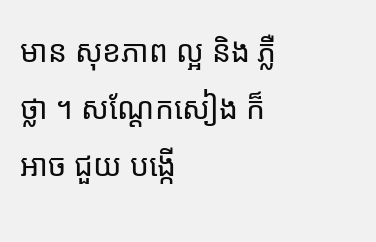មាន សុខភាព ល្អ និង ភ្លឺ ថ្លា ។ សណ្តែកសៀង ក៏ អាច ជួយ បង្កើ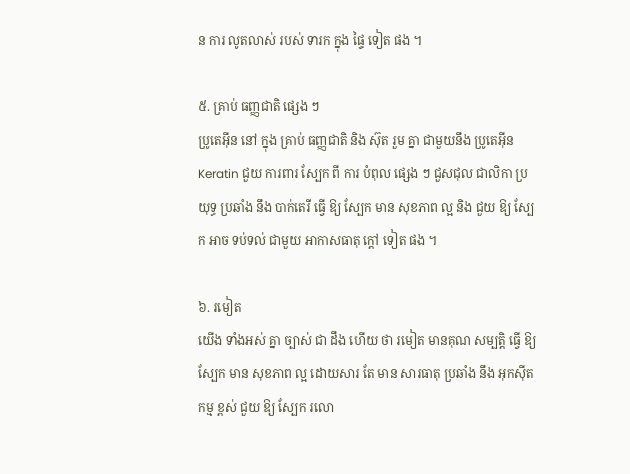ន ការ លូតលាស់ របស់ ទារក ក្នុង ផ្ទៃ ទៀត ផង ។

៥. គ្រាប់ ធញ្ញជាតិ ផ្សេង ៗ
ប្រូតេអ៊ីន នៅ ក្នុង គ្រាប់ ធញ្ញជាតិ និង ស៊ុត រួម គ្នា ជាមួយនឹង ប្រូតេអ៊ីន Keratin ជួយ ការពារ ស្បែក ពី ការ បំពុល ផ្សេង ៗ ជួសជុល ជាលិកា ប្រយុទ្ធ ប្រឆាំង នឹង បាក់តេរី ធ្វើ ឱ្យ ស្បែក មាន សុខភាព ល្អ និង ជួយ ឱ្យ ស្បែក អាច ទប់ទល់ ជាមួយ អាកាសធាតុ ក្តៅ ទៀត ផង ។

៦. រមៀត
យើង ទាំងអស់ គ្នា ច្បាស់ ជា ដឹង ហើយ ថា រមៀត មានគុណ សម្បត្តិ ធ្វើ ឱ្យ ស្បែក មាន សុខភាព ល្អ ដោយសារ តែ មាន សារធាតុ ប្រឆាំង នឹង អុកស៊ីតកម្ម ខ្ពស់ ជួយ ឱ្យ ស្បែក រលោ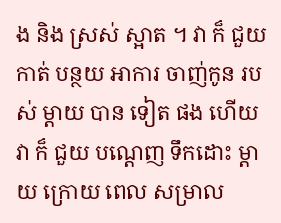ង និង ស្រស់ ស្អាត ។ វា ក៏ ជួយ កាត់ បន្ថយ អាការ ចាញ់កូន របស់ ម្តាយ បាន ទៀត ផង ហើយ វា ក៏ ជួយ បណ្តេញ ទឹកដោះ ម្ដាយ ក្រោយ ពេល សម្រាល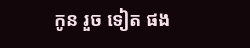កូន រួច ទៀត ផង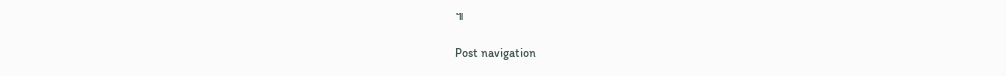៕

Post navigation